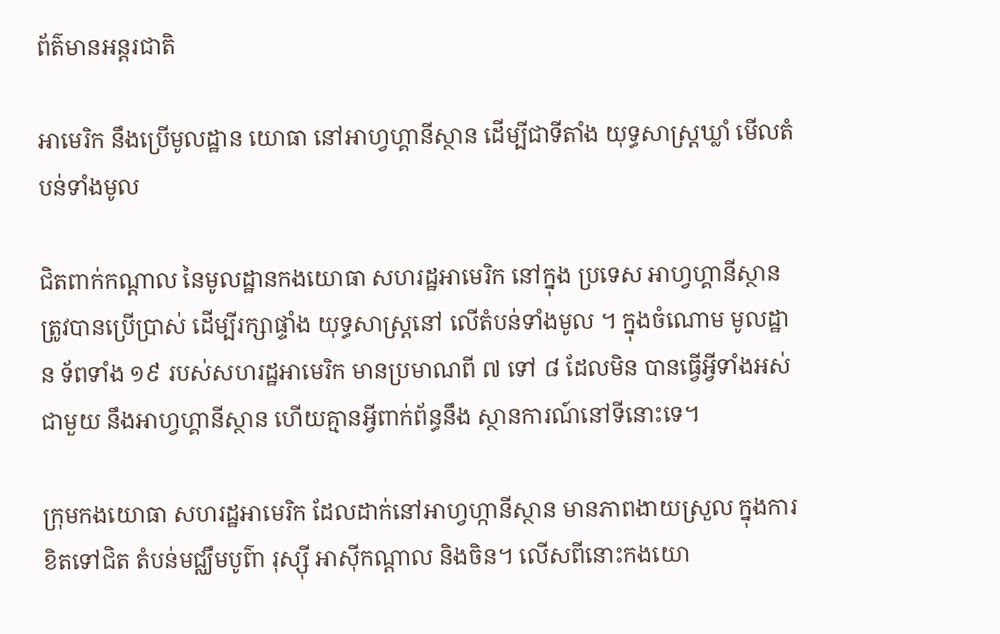ព័ត៌មានអន្តរជាតិ

អាមេរិក នឹងប្រើមូលដ្ឋាន យោធា នៅអាហ្វហ្គានីស្ថាន ដើម្បីជាទីតាំង យុទ្ធសាស្ត្រឃ្លាំ មើលតំបន់ទាំងមូល

ជិតពាក់កណ្តាល នៃមូលដ្ឋានកងយោធា សហរដ្ឋអាមេរិក នៅក្នុង ប្រទេស អាហ្វហ្គានីស្ថាន ត្រូវបានប្រើប្រាស់ ដើម្បីរក្សាផ្ទាំង យុទ្ធសាស្ត្រនៅ លើតំបន់ទាំងមូល ។ ក្នុងចំណោម មូលដ្ឋាន ទ័ពទាំង ១៩ របស់សហរដ្ឋអាមេរិក មានប្រមាណពី ៧ ទៅ ៨ ដែលមិន បានធ្វើអ្វីទាំងអស់ជាមួយ នឹងអាហ្វហ្គានីស្ថាន ហើយគ្មានអ្វីពាក់ព័ន្ធនឹង ស្ថានការណ៍នៅទីនោះទេ។

ក្រុមកងយោធា សហរដ្ឋអាមេរិក ដែលដាក់នៅអាហ្វហ្កានីស្ថាន មានភាពងាយស្រួល ក្នុងការខិតទៅជិត តំបន់មជ្ឈឹមបូព៌ា រុស្ស៊ី អាស៊ីកណ្តាល និងចិន។ លើសពីនោះកងយោ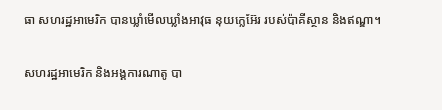ធា សហរដ្ឋអាមេរិក បានឃ្លាំមើលឃ្លាំងអាវុធ នុយក្លេអ៊ែរ របស់ប៉ាគីស្ថាន និងឥណ្ឌា។

សហរដ្ឋអាមេរិក និងអង្គការណាតូ បា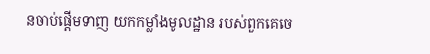នចាប់ផ្តើមទាញ យកកម្លាំងមូលដ្ឋាន របស់ពួកគេចេ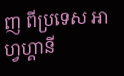ញ ពីប្រទេស អាហ្វហ្គានី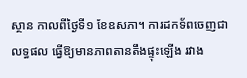ស្ថាន កាលពីថ្ងៃទី១ ខែឧសភា។ ការដកទ័ពចេញជាលទ្ធផល ធ្វើឱ្យមានភាពតានតឹងផ្ទុះឡើង រវាង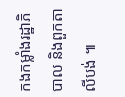កងកម្លាំងរដ្ឋាភិបាល និងពួកតាលីបង់ ៕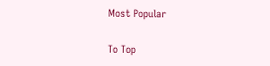Most Popular

To Top